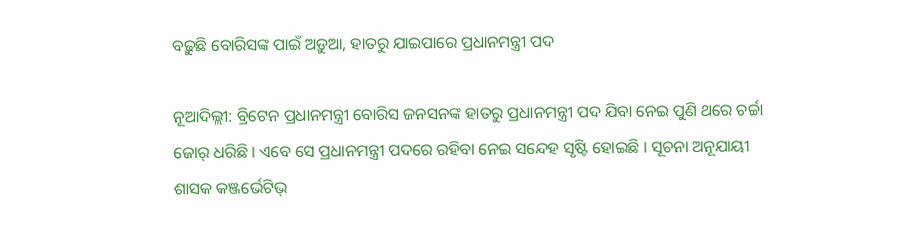ବଢ଼ୁଛି ବୋରିସଙ୍କ ପାଇଁ ଅଡ଼ୁଆ, ହାତରୁ ଯାଇପାରେ ପ୍ରଧାନମନ୍ତ୍ରୀ ପଦ

ନୂଆଦିଲ୍ଲୀ: ବ୍ରିଟେନ ପ୍ରଧାନମନ୍ତ୍ରୀ ବୋରିସ ଜନସନଙ୍କ ହାତରୁ ପ୍ରଧାନମନ୍ତ୍ରୀ ପଦ ଯିବା ନେଇ ପୁଣି ଥରେ ଚର୍ଚ୍ଚା ଜୋର୍ ଧରିଛି । ଏବେ ସେ ପ୍ରଧାନମନ୍ତ୍ରୀ ପଦରେ ରହିବା ନେଇ ସନ୍ଦେହ ସୃଷ୍ଟି ହୋଇଛି । ସୂଚନା ଅନୂଯାୟୀ ଶାସକ କଞ୍ଜର୍ଭେଟିଭ୍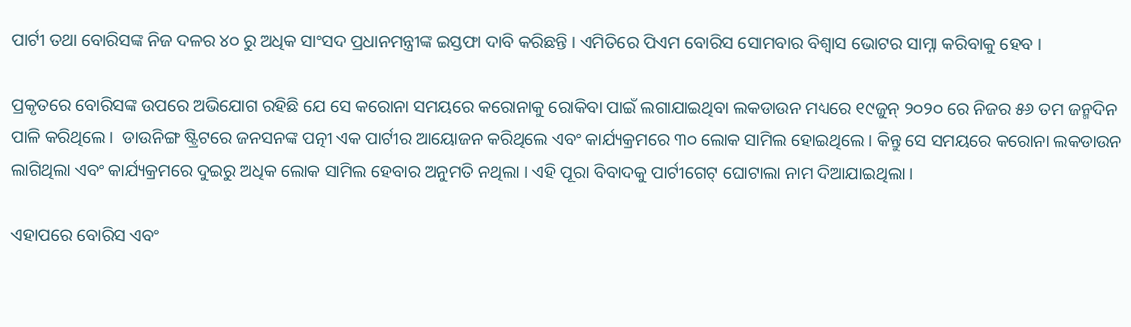ପାର୍ଟୀ ତଥା ବୋରିସଙ୍କ ନିଜ ଦଳର ୪୦ ରୁ ଅଧିକ ସାଂସଦ ପ୍ରଧାନମନ୍ତ୍ରୀଙ୍କ ଇସ୍ତଫା ଦାବି କରିଛନ୍ତି । ଏମିତିରେ ପିଏମ ବୋରିସ ସୋମବାର ବିଶ୍ୱାସ ଭୋଟର ସାମ୍ନା କରିବାକୁ ହେବ ।

ପ୍ରକୃତରେ ବୋରିସଙ୍କ ଉପରେ ଅଭିଯୋଗ ରହିଛି ଯେ ସେ କରୋନା ସମୟରେ କରୋନାକୁ ରୋକିବା ପାଇଁ ଲଗାଯାଇଥିବା ଲକଡାଉନ ମଧ୍ୟରେ ୧୯ଜୁନ୍ ୨୦୨୦ ରେ ନିଜର ୫୬ ତମ ଜନ୍ମଦିନ ପାଳି କରିଥିଲେ ।  ଡାଉନିଙ୍ଗ ଷ୍ଟ୍ରିଟରେ ଜନସନଙ୍କ ପତ୍ନୀ ଏକ ପାର୍ଟୀର ଆୟୋଜନ କରିଥିଲେ ଏବଂ କାର୍ଯ୍ୟକ୍ରମରେ ୩୦ ଲୋକ ସାମିଲ ହୋଇଥିଲେ । କିନ୍ତୁ ସେ ସମୟରେ କରୋନା ଲକଡାଉନ ଲାଗିଥିଲା ଏବଂ କାର୍ଯ୍ୟକ୍ରମରେ ଦୁଇରୁ ଅଧିକ ଲୋକ ସାମିଲ ହେବାର ଅନୁମତି ନଥିଲା । ଏହି ପୂରା ବିବାଦକୁ ପାର୍ଟୀଗେଟ୍ ଘୋଟାଲା ନାମ ଦିଆଯାଇଥିଲା ।

ଏହାପରେ ବୋରିସ ଏବଂ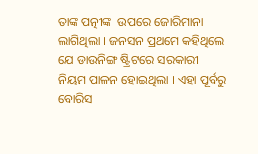ତାଙ୍କ ପତ୍ନୀଙ୍କ  ଉପରେ ଜୋରିମାନା ଲାଗିଥିଲା । ଜନସନ ପ୍ରଥମେ କହିଥିଲେ ଯେ ଡାଉନିଙ୍ଗ ଷ୍ଟ୍ରିଟରେ ସରକାରୀ ନିୟମ ପାଳନ ହୋଇଥିଲା । ଏହା ପୂର୍ବରୁ ବୋରିସ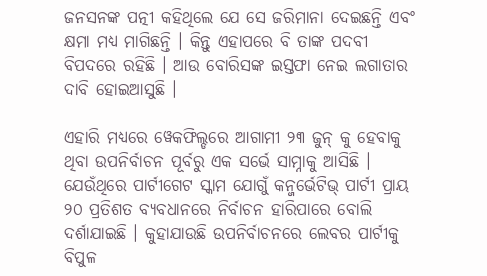ଜନସନଙ୍କ ପତ୍ନୀ କହିଥିଲେ ଯେ ସେ ଜରିମାନା ଦେଇଛନ୍ତି ଏବଂ କ୍ଷମା ମଧ୍ୟ ମାଗିଛନ୍ତି । କିନ୍ତୁ ଏହାପରେ ବି ତାଙ୍କ ପଦବୀ ବିପଦରେ ରହିଛି । ଆଉ ବୋରିସଙ୍କ ଇସ୍ତଫା ନେଇ ଲଗାତାର ଦାବି ହୋଇଆସୁଛି ।

ଏହାରି ମଧ୍ୟରେ ୱେକଫିଲ୍ଡରେ ଆଗାମୀ ୨୩ ଜୁନ୍ କୁ ହେବାକୁ ଥିବା ଉପନିର୍ବାଚନ ପୂର୍ବରୁ ଏକ ସର୍ଭେ ସାମ୍ନାକୁ ଆସିଛି । ଯେଉଁଥିରେ ପାର୍ଟୀଗେଟ ସ୍କାମ ଯୋଗୁଁ କନ୍ଜର୍ଭେଟିଭ୍ ପାର୍ଟୀ ପ୍ରାୟ ୨୦ ପ୍ରତିଶତ ବ୍ୟବଧାନରେ ନିର୍ବାଚନ ହାରିପାରେ ବୋଲି ଦର୍ଶାଯାଇଛି । କୁହାଯାଉଛି ଉପନିର୍ବାଚନରେ ଲେବର ପାର୍ଟୀକୁ ବିପୁଳ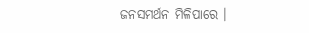ଜନସମର୍ଥନ ମିଳିପାରେ ।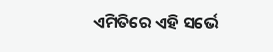ଏମିତିରେ ଏହି ସର୍ଭେ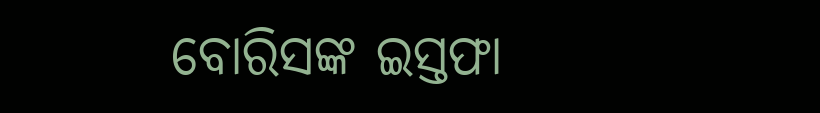ବୋରିସଙ୍କ ଇସ୍ତଫା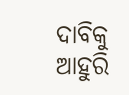ଦାବିକୁ ଆହୁରି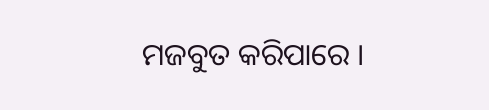ମଜବୁତ କରିପାରେ ।